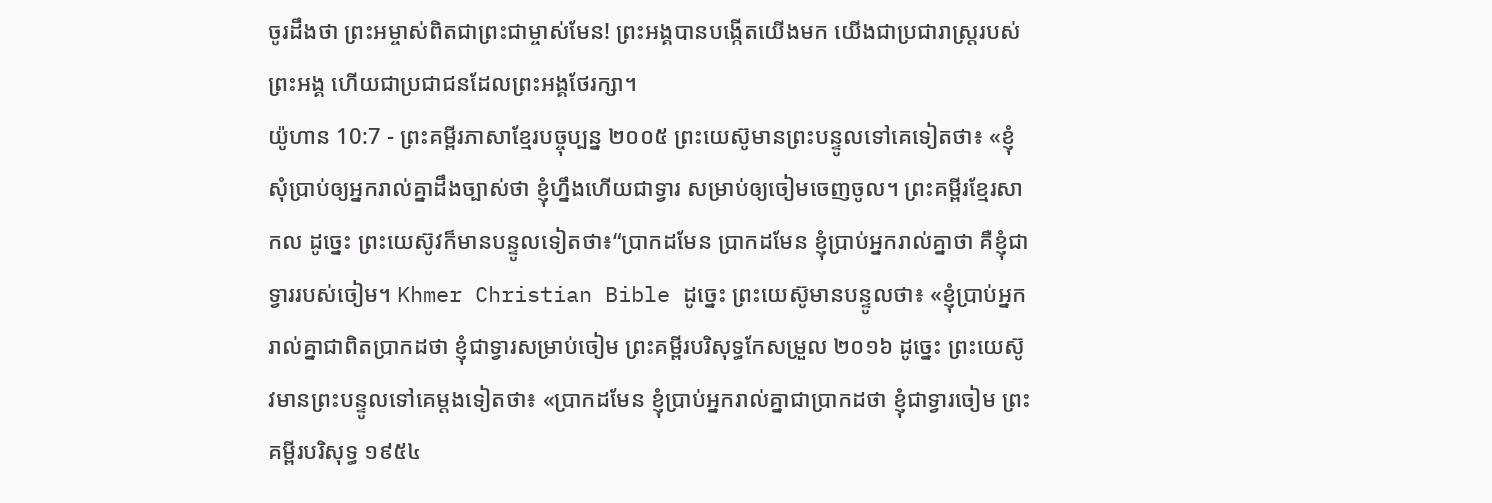ចូរដឹងថា ព្រះអម្ចាស់ពិតជាព្រះជាម្ចាស់មែន! ព្រះអង្គបានបង្កើតយើងមក យើងជាប្រជារាស្ដ្ររបស់ព្រះអង្គ ហើយជាប្រជាជនដែលព្រះអង្គថែរក្សា។
យ៉ូហាន 10:7 - ព្រះគម្ពីរភាសាខ្មែរបច្ចុប្បន្ន ២០០៥ ព្រះយេស៊ូមានព្រះបន្ទូលទៅគេទៀតថា៖ «ខ្ញុំសុំប្រាប់ឲ្យអ្នករាល់គ្នាដឹងច្បាស់ថា ខ្ញុំហ្នឹងហើយជាទ្វារ សម្រាប់ឲ្យចៀមចេញចូល។ ព្រះគម្ពីរខ្មែរសាកល ដូច្នេះ ព្រះយេស៊ូវក៏មានបន្ទូលទៀតថា៖“ប្រាកដមែន ប្រាកដមែន ខ្ញុំប្រាប់អ្នករាល់គ្នាថា គឺខ្ញុំជាទ្វាររបស់ចៀម។ Khmer Christian Bible ដូច្នេះ ព្រះយេស៊ូមានបន្ទូលថា៖ «ខ្ញុំប្រាប់អ្នករាល់គ្នាជាពិតប្រាកដថា ខ្ញុំជាទ្វារសម្រាប់ចៀម ព្រះគម្ពីរបរិសុទ្ធកែសម្រួល ២០១៦ ដូច្នេះ ព្រះយេស៊ូវមានព្រះបន្ទូលទៅគេម្តងទៀតថា៖ «ប្រាកដមែន ខ្ញុំប្រាប់អ្នករាល់គ្នាជាប្រាកដថា ខ្ញុំជាទ្វារចៀម ព្រះគម្ពីរបរិសុទ្ធ ១៩៥៤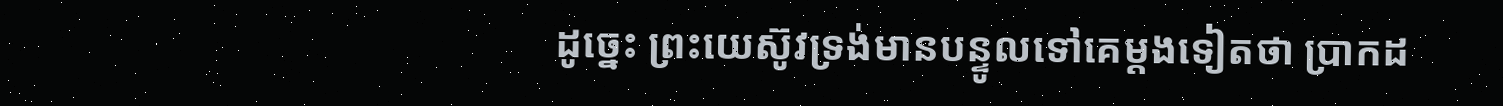ដូច្នេះ ព្រះយេស៊ូវទ្រង់មានបន្ទូលទៅគេម្តងទៀតថា ប្រាកដ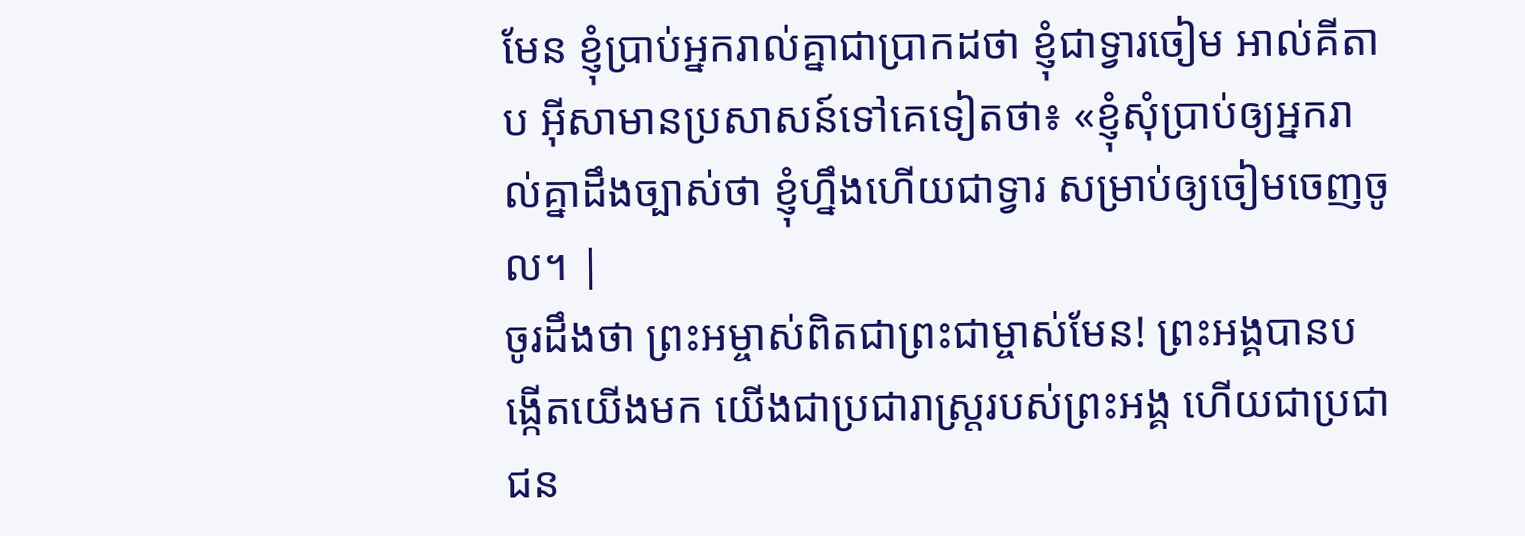មែន ខ្ញុំប្រាប់អ្នករាល់គ្នាជាប្រាកដថា ខ្ញុំជាទ្វារចៀម អាល់គីតាប អ៊ីសាមានប្រសាសន៍ទៅគេទៀតថា៖ «ខ្ញុំសុំប្រាប់ឲ្យអ្នករាល់គ្នាដឹងច្បាស់ថា ខ្ញុំហ្នឹងហើយជាទ្វារ សម្រាប់ឲ្យចៀមចេញចូល។ |
ចូរដឹងថា ព្រះអម្ចាស់ពិតជាព្រះជាម្ចាស់មែន! ព្រះអង្គបានបង្កើតយើងមក យើងជាប្រជារាស្ដ្ររបស់ព្រះអង្គ ហើយជាប្រជាជន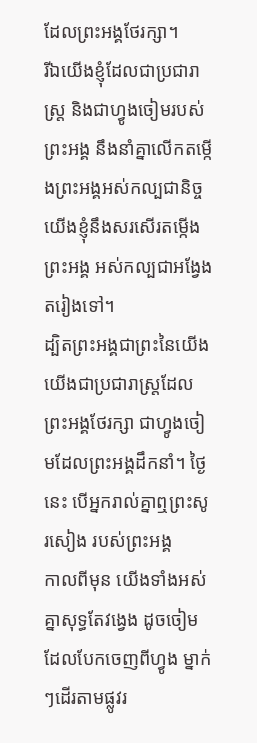ដែលព្រះអង្គថែរក្សា។
រីឯយើងខ្ញុំដែលជាប្រជារាស្ត្រ និងជាហ្វូងចៀមរបស់ព្រះអង្គ នឹងនាំគ្នាលើកតម្កើងព្រះអង្គអស់កល្បជានិច្ច យើងខ្ញុំនឹងសរសើរតម្កើងព្រះអង្គ អស់កល្បជាអង្វែងតរៀងទៅ។
ដ្បិតព្រះអង្គជាព្រះនៃយើង យើងជាប្រជារាស្ត្រដែលព្រះអង្គថែរក្សា ជាហ្វូងចៀមដែលព្រះអង្គដឹកនាំ។ ថ្ងៃនេះ បើអ្នករាល់គ្នាឮព្រះសូរសៀង របស់ព្រះអង្គ
កាលពីមុន យើងទាំងអស់គ្នាសុទ្ធតែវង្វេង ដូចចៀមដែលបែកចេញពីហ្វូង ម្នាក់ៗដើរតាមផ្លូវរ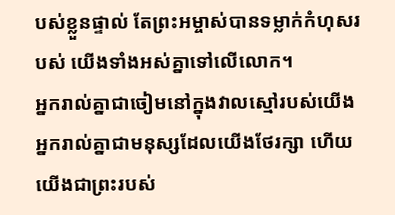បស់ខ្លួនផ្ទាល់ តែព្រះអម្ចាស់បានទម្លាក់កំហុសរបស់ យើងទាំងអស់គ្នាទៅលើលោក។
អ្នករាល់គ្នាជាចៀមនៅក្នុងវាលស្មៅរបស់យើង អ្នករាល់គ្នាជាមនុស្សដែលយើងថែរក្សា ហើយយើងជាព្រះរបស់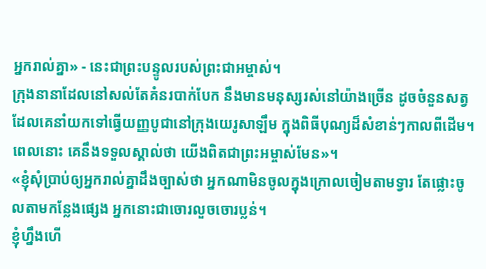អ្នករាល់គ្នា» - នេះជាព្រះបន្ទូលរបស់ព្រះជាអម្ចាស់។
ក្រុងនានាដែលនៅសល់តែគំនរបាក់បែក នឹងមានមនុស្សរស់នៅយ៉ាងច្រើន ដូចចំនួនសត្វដែលគេនាំយកទៅធ្វើយញ្ញបូជានៅក្រុងយេរូសាឡឹម ក្នុងពិធីបុណ្យដ៏សំខាន់ៗកាលពីដើម។ ពេលនោះ គេនឹងទទួលស្គាល់ថា យើងពិតជាព្រះអម្ចាស់មែន»។
«ខ្ញុំសុំប្រាប់ឲ្យអ្នករាល់គ្នាដឹងច្បាស់ថា អ្នកណាមិនចូលក្នុងក្រោលចៀមតាមទ្វារ តែផ្លោះចូលតាមកន្លែងផ្សេង អ្នកនោះជាចោរលួចចោរប្លន់។
ខ្ញុំហ្នឹងហើ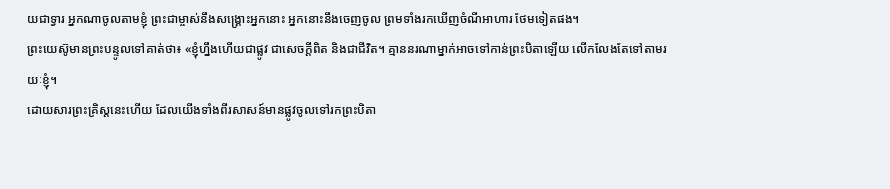យជាទ្វារ អ្នកណាចូលតាមខ្ញុំ ព្រះជាម្ចាស់នឹងសង្គ្រោះអ្នកនោះ អ្នកនោះនឹងចេញចូល ព្រមទាំងរកឃើញចំណីអាហារ ថែមទៀតផង។
ព្រះយេស៊ូមានព្រះបន្ទូលទៅគាត់ថា៖ «ខ្ញុំហ្នឹងហើយជាផ្លូវ ជាសេចក្ដីពិត និងជាជីវិត។ គ្មាននរណាម្នាក់អាចទៅកាន់ព្រះបិតាឡើយ លើកលែងតែទៅតាមរយៈខ្ញុំ។
ដោយសារព្រះគ្រិស្តនេះហើយ ដែលយើងទាំងពីរសាសន៍មានផ្លូវចូលទៅរកព្រះបិតា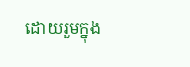ដោយរួមក្នុង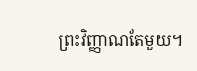ព្រះវិញ្ញាណតែមួយ។